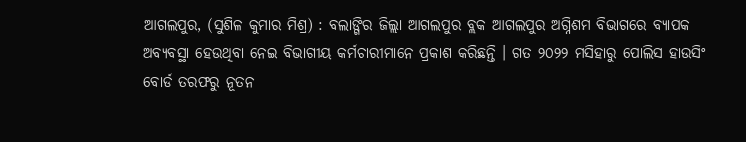ଆଗଲପୁର, (ସୁଶିଳ କୁମାର ମିଶ୍ର) : ବଲାଙ୍ଗିର ଜିଲ୍ଲା ଆଗଲପୁର ବ୍ଲକ ଆଗଲପୁର ଅଗ୍ନିଶମ ବିଭାଗରେ ବ୍ୟାପକ ଅବ୍ୟବସ୍ଥା ହେଉଥିବା ନେଇ ବିଭାଗୀୟ କର୍ମଚାରୀମାନେ ପ୍ରକାଶ କରିଛନ୍ତି । ଗତ ୨୦୨୨ ମସିହାରୁ ପୋଲିସ ହାଉସିଂ ବୋର୍ଡ ତରଫରୁ ନୂତନ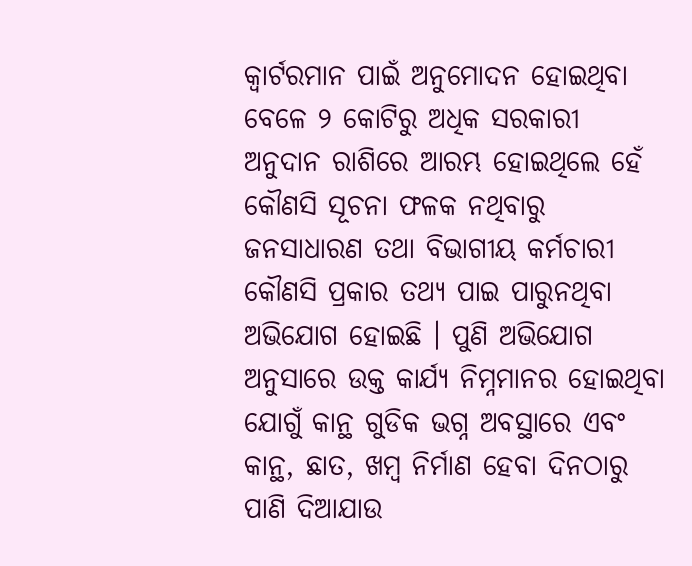କ୍ୱାର୍ଟରମାନ ପାଇଁ ଅନୁମୋଦନ ହୋଇଥିବା ବେଳେ ୨ କୋଟିରୁ ଅଧିକ ସରକାରୀ ଅନୁଦାନ ରାଶିରେ ଆରମ୍ଭ ହୋଇଥିଲେ ହେଁ କୌଣସି ସୂଚନା ଫଳକ ନଥିବାରୁ ଜନସାଧାରଣ ତଥା ବିଭାଗୀୟ କର୍ମଚାରୀ କୌଣସି ପ୍ରକାର ତଥ୍ୟ ପାଇ ପାରୁନଥିବା ଅଭିଯୋଗ ହୋଇଛି । ପୁଣି ଅଭିଯୋଗ ଅନୁସାରେ ଉକ୍ତ କାର୍ଯ୍ୟ ନିମ୍ନମାନର ହୋଇଥିବା ଯୋଗୁଁ କାନ୍ଥ ଗୁଡିକ ଭଗ୍ନ ଅବସ୍ଥାରେ ଏବଂ କାନ୍ଥ, ଛାତ, ଖମ୍ବ ନିର୍ମାଣ ହେବା ଦିନଠାରୁ ପାଣି ଦିଆଯାଉ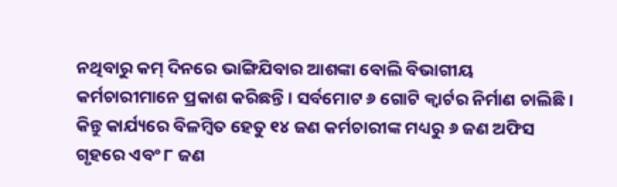ନଥିବାରୁ କମ୍ ଦିନରେ ଭାଙ୍ଗିଯିବାର ଆଶଙ୍କା ବୋଲି ବିଭାଗୀୟ କର୍ମଚାରୀମାନେ ପ୍ରକାଶ କରିଛନ୍ତି । ସର୍ବମୋଟ ୬ ଗୋଟି କ୍ୱାର୍ଟର ନିର୍ମାଣ ଚାଲିଛି । କିନ୍ତୁ କାର୍ଯ୍ୟରେ ବିଳମ୍ବିତ ହେତୁ ୧୪ ଜଣ କର୍ମଚାରୀଙ୍କ ମଧ୍ୟରୁ ୬ ଜଣ ଅଫିସ ଗୃହରେ ଏବଂ ୮ ଜଣ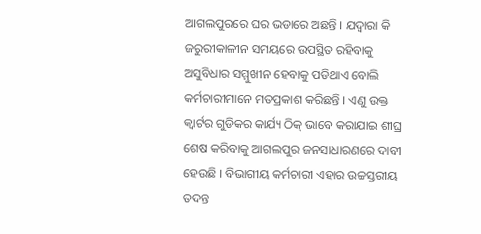ଆଗଲପୁରରେ ଘର ଭଡାରେ ଅଛନ୍ତି । ଯଦ୍ୱାରା କି ଜରୁରୀକାଳୀନ ସମୟରେ ଉପସ୍ଥିତ ରହିବାକୁ ଅସୁବିଧାର ସମ୍ମୁଖୀନ ହେବାକୁ ପଡିଥାଏ ବୋଲି କର୍ମଚାରୀମାନେ ମତପ୍ରକାଶ କରିଛନ୍ତି । ଏଣୁ ଉକ୍ତ କ୍ୱାର୍ଟର ଗୁଡିକର କାର୍ଯ୍ୟ ଠିକ୍ ଭାବେ କରାଯାଇ ଶୀଘ୍ର ଶେଷ କରିବାକୁ ଆଗଲପୁର ଜନସାଧାରଣରେ ଦାବୀ ହେଉଛି । ବିଭାଗୀୟ କର୍ମଚାରୀ ଏହାର ଉଚ୍ଚସ୍ତରୀୟ ତଦନ୍ତ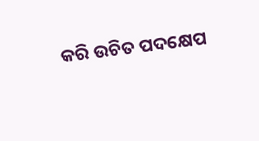କରି ଉଚିତ ପଦକ୍ଷେପ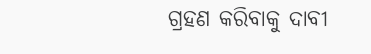ଗ୍ରହଣ କରିବାକୁ ଦାବୀ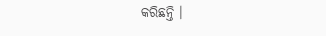କରିଛନ୍ତି ।